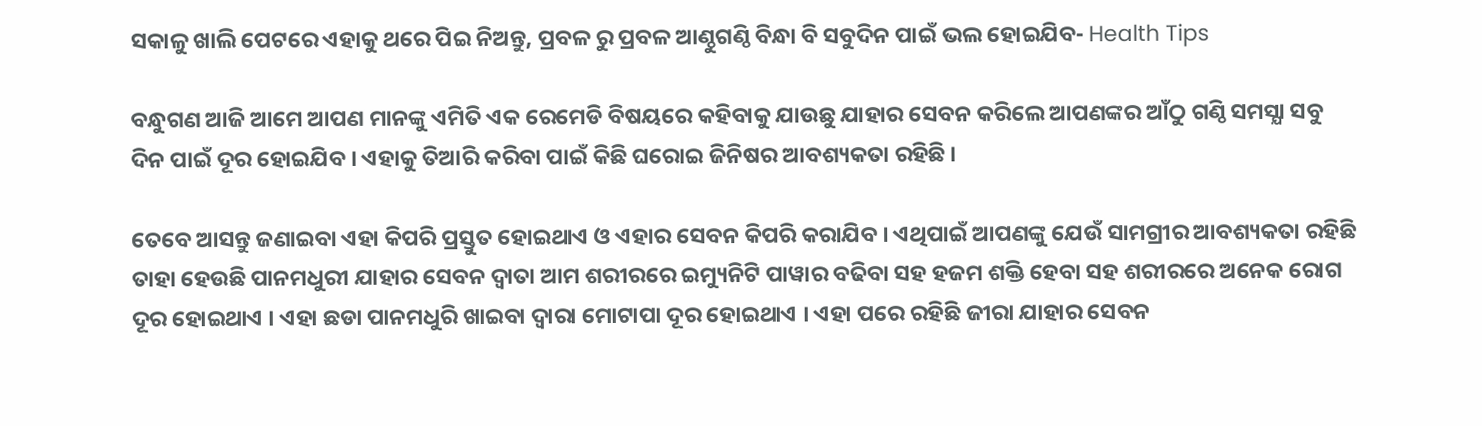ସକାଳୁ ଖାଲି ପେଟରେ ଏହାକୁ ଥରେ ପିଇ ନିଅନ୍ତୁ, ପ୍ରବଳ ରୁ ପ୍ରବଳ ଆଣ୍ଠୁଗଣ୍ଠି ବିନ୍ଧା ବି ସବୁଦିନ ପାଇଁ ଭଲ ହୋଇଯିବ- Health Tips

ବନ୍ଧୁଗଣ ଆଜି ଆମେ ଆପଣ ମାନଙ୍କୁ ଏମିତି ଏକ ରେମେଡି ବିଷୟରେ କହିବାକୁ ଯାଉଛୁ ଯାହାର ସେବନ କରିଲେ ଆପଣଙ୍କର ଆଁଠୁ ଗଣ୍ଠି ସମସ୍ଯା ସବୁ ଦିନ ପାଇଁ ଦୂର ହୋଇଯିବ । ଏହାକୁ ତିଆରି କରିବା ପାଇଁ କିଛି ଘରୋଇ ଜିନିଷର ଆବଶ୍ୟକତା ରହିଛି ।

ତେବେ ଆସନ୍ତୁ ଜଣାଇବା ଏହା କିପରି ପ୍ରସ୍ତୁତ ହୋଇଥାଏ ଓ ଏହାର ସେବନ କିପରି କରାଯିବ । ଏଥିପାଇଁ ଆପଣଙ୍କୁ ଯେଉଁ ସାମଗ୍ରୀର ଆବଶ୍ୟକତା ରହିଛି ତାହା ହେଉଛି ପାନମଧୁରୀ ଯାହାର ସେବନ ଦ୍ଵାତା ଆମ ଶରୀରରେ ଇମ୍ୟୁନିଟି ପାୱାର ବଢିବା ସହ ହଜମ ଶକ୍ତି ହେବା ସହ ଶରୀରରେ ଅନେକ ରୋଗ ଦୂର ହୋଇଥାଏ । ଏହା ଛଡା ପାନମଧୁରି ଖାଇବା ଦ୍ଵାରା ମୋଟାପା ଦୂର ହୋଇଥାଏ । ଏହା ପରେ ରହିଛି ଜୀରା ଯାହାର ସେବନ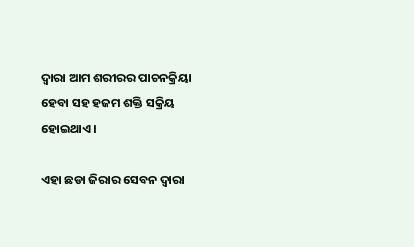ଦ୍ଵାରା ଆମ ଶରୀରର ପାଚନକ୍ରିୟା ହେବା ସହ ହଜମ ଶକ୍ତି ସକ୍ରିୟ ହୋଇଥାଏ ।

ଏହା ଛଡା ଜିରାର ସେବନ ଦ୍ଵାରା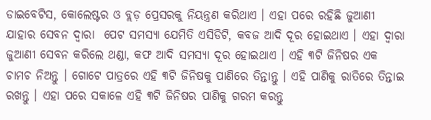ଡାଇବେଟିସ, କୋଲେଷ୍ଟର ଓ ବ୍ଲଡ଼ ପ୍ରେସରକୁ ନିୟନ୍ତ୍ରଣ କରିଥାଏ । ଏହା ପରେ ରହିଛି ଜୁଆଣୀ ଯାହାର ସେବନ ଦ୍ଵାରା  ପେଟ ସମସ୍ଯା ଯେମିତି ଏସିଡିଟି, କବଜ ଆଦି ଦୂର ହୋଇଥାଏ । ଏହା ଦ୍ଵାରା ଜୁଆଣୀ ସେବନ କରିଲେ ଥଣ୍ଡା, କଫ ଆଦି ସମସ୍ଯା ଦୂର ହୋଇଥାଏ । ଏହି ୩ଟି ଜିନିଷର ଏକ ଚାମଚ ନିଅନ୍ତୁ । ଗୋଟେ ପାତ୍ରରେ ଏହି ୩ଟି ଜିନିଷକୁ ପାଣିରେ ତିନ୍ତାନ୍ତୁ । ଏହି ପାଣିକୁ ରାତିରେ ତିନ୍ତାଇ ରଖନ୍ତୁ । ଏହା ପରେ ସକାଳେ ଏହି ୩ଟି ଜିନିଷର ପାଣିକୁ ଗରମ କରନ୍ତୁ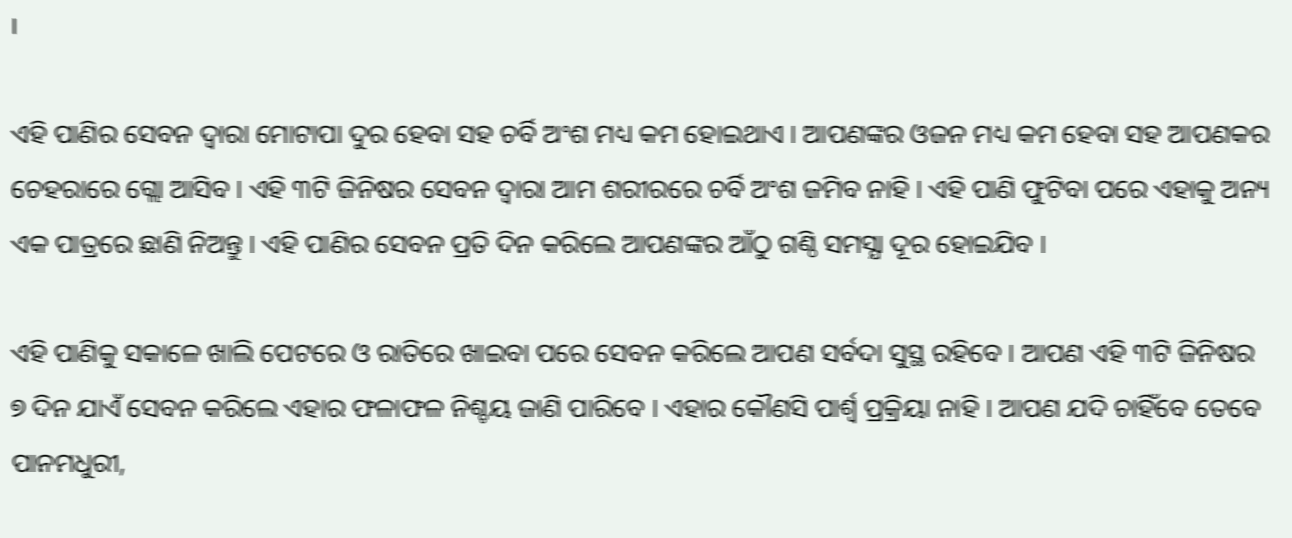।

ଏହି ପାଣିର ସେବନ ଦ୍ଵାରା ମୋଟାପା ଦୁର ହେବା ସହ ଚର୍ବି ଅଂଶ ମଧ୍ୟ କମ ହୋଇଥାଏ । ଆପଣଙ୍କର ଓଜନ ମଧ୍ୟ କମ ହେବା ସହ ଆପଣକର ଚେହରାରେ ଗ୍ଲୋ ଆସିବ । ଏହି ୩ଟି ଜିନିଷର ସେବନ ଦ୍ଵାରା ଆମ ଶରୀରରେ ଚର୍ବି ଅଂଶ ଜମିବ ନାହି । ଏହି ପାଣି ଫୁଟିବା ପରେ ଏହାକୁ ଅନ୍ୟ ଏକ ପାତ୍ରରେ ଛାଣି ନିଅନ୍ତୁ । ଏହି ପାଣିର ସେବନ ପ୍ରତି ଦିନ କରିଲେ ଆପଣଙ୍କର ଆଁଠୁ ଗଣ୍ଠି ସମସ୍ଯା ଦୂର ହୋଇଯିବ ।

ଏହି ପାଣିକୁ ସକାଳେ ଖାଲି ପେଟରେ ଓ ରାତିରେ ଖାଇବା ପରେ ସେବନ କରିଲେ ଆପଣ ସର୍ବଦା ସୁସ୍ଥ ରହିବେ । ଆପଣ ଏହି ୩ଟି ଜିନିଷର ୭ ଦିନ ଯାଏଁ ସେବନ କରିଲେ ଏହାର ଫଳାଫଳ ନିଶ୍ଚୟ ଜାଣି ପାରିବେ । ଏହାର କୌଣସି ପାର୍ଶ୍ଵ ପ୍ରକ୍ରିୟା ନାହି । ଆପଣ ଯଦି ଚାହିଁବେ ତେବେ ପାନମଧୁରୀ,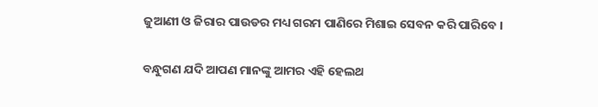ଜୁଆଣୀ ଓ ଜିରାର ପାଉଡର ମଧ୍ୟ ଗରମ ପାଣିରେ ମିଶାଇ ସେବନ କରି ପାରିବେ ।

ବନ୍ଧୁଗଣ ଯଦି ଆପଣ ମାନଙ୍କୁ ଆମର ଏହି ହେଲଥ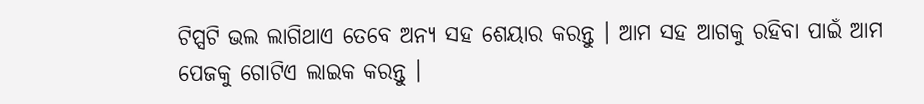ଟିପ୍ସଟି ଭଲ ଲାଗିଥାଏ ତେବେ ଅନ୍ୟ ସହ ଶେୟାର କରନ୍ତୁ । ଆମ ସହ ଆଗକୁ ରହିବା ପାଇଁ ଆମ ପେଜକୁ ଗୋଟିଏ ଲାଇକ କରନ୍ତୁ ।